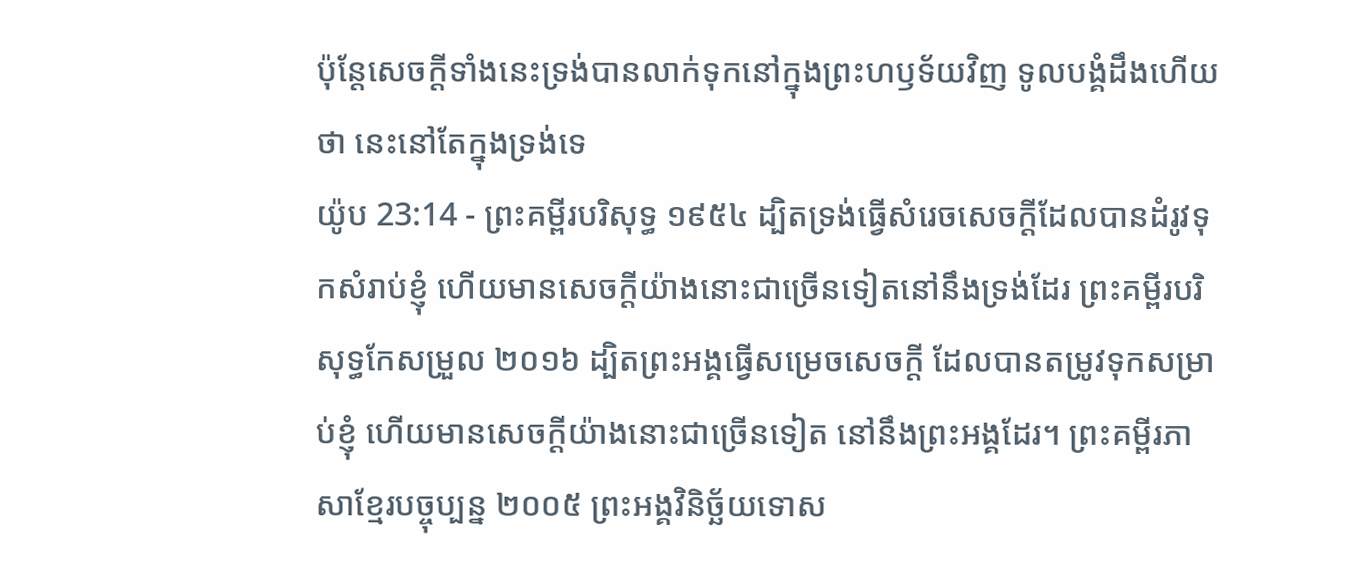ប៉ុន្តែសេចក្ដីទាំងនេះទ្រង់បានលាក់ទុកនៅក្នុងព្រះហឫទ័យវិញ ទូលបង្គំដឹងហើយថា នេះនៅតែក្នុងទ្រង់ទេ
យ៉ូប 23:14 - ព្រះគម្ពីរបរិសុទ្ធ ១៩៥៤ ដ្បិតទ្រង់ធ្វើសំរេចសេចក្ដីដែលបានដំរូវទុកសំរាប់ខ្ញុំ ហើយមានសេចក្ដីយ៉ាងនោះជាច្រើនទៀតនៅនឹងទ្រង់ដែរ ព្រះគម្ពីរបរិសុទ្ធកែសម្រួល ២០១៦ ដ្បិតព្រះអង្គធ្វើសម្រេចសេចក្ដី ដែលបានតម្រូវទុកសម្រាប់ខ្ញុំ ហើយមានសេចក្ដីយ៉ាងនោះជាច្រើនទៀត នៅនឹងព្រះអង្គដែរ។ ព្រះគម្ពីរភាសាខ្មែរបច្ចុប្បន្ន ២០០៥ ព្រះអង្គវិនិច្ឆ័យទោស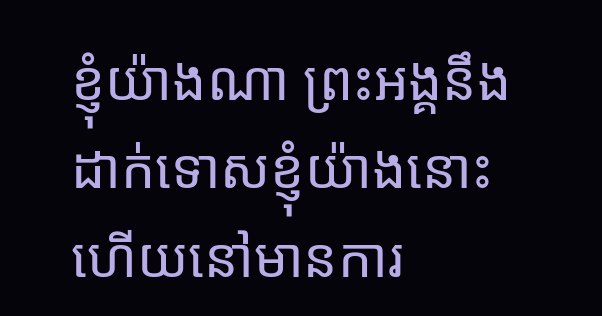ខ្ញុំយ៉ាងណា ព្រះអង្គនឹងដាក់ទោសខ្ញុំយ៉ាងនោះ ហើយនៅមានការ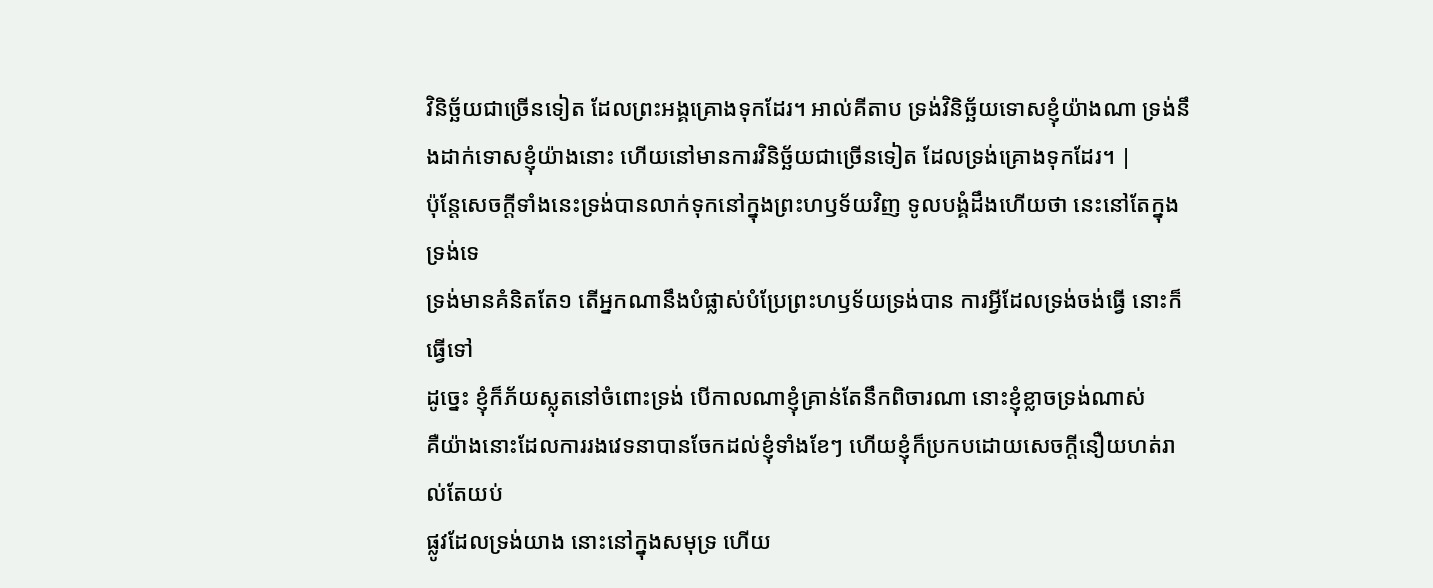វិនិច្ឆ័យជាច្រើនទៀត ដែលព្រះអង្គគ្រោងទុកដែរ។ អាល់គីតាប ទ្រង់វិនិច្ឆ័យទោសខ្ញុំយ៉ាងណា ទ្រង់នឹងដាក់ទោសខ្ញុំយ៉ាងនោះ ហើយនៅមានការវិនិច្ឆ័យជាច្រើនទៀត ដែលទ្រង់គ្រោងទុកដែរ។ |
ប៉ុន្តែសេចក្ដីទាំងនេះទ្រង់បានលាក់ទុកនៅក្នុងព្រះហឫទ័យវិញ ទូលបង្គំដឹងហើយថា នេះនៅតែក្នុងទ្រង់ទេ
ទ្រង់មានគំនិតតែ១ តើអ្នកណានឹងបំផ្លាស់បំប្រែព្រះហឫទ័យទ្រង់បាន ការអ្វីដែលទ្រង់ចង់ធ្វើ នោះក៏ធ្វើទៅ
ដូច្នេះ ខ្ញុំក៏ភ័យស្លុតនៅចំពោះទ្រង់ បើកាលណាខ្ញុំគ្រាន់តែនឹកពិចារណា នោះខ្ញុំខ្លាចទ្រង់ណាស់
គឺយ៉ាងនោះដែលការរងវេទនាបានចែកដល់ខ្ញុំទាំងខែៗ ហើយខ្ញុំក៏ប្រកបដោយសេចក្ដីនឿយហត់រាល់តែយប់
ផ្លូវដែលទ្រង់យាង នោះនៅក្នុងសមុទ្រ ហើយ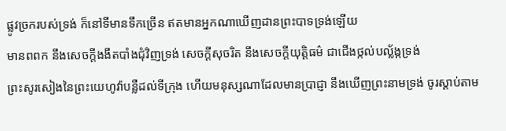ផ្លូវច្រករបស់ទ្រង់ ក៏នៅទីមានទឹកច្រើន ឥតមានអ្នកណាឃើញដានព្រះបាទទ្រង់ឡើយ
មានពពក នឹងសេចក្ដីងងឹតបាំងជុំវិញទ្រង់ សេចក្ដីសុចរិត នឹងសេចក្ដីយុត្តិធម៌ ជាជើងថ្កល់បល្ល័ង្កទ្រង់
ព្រះសូរសៀងនៃព្រះយេហូវ៉ាបន្លឺដល់ទីក្រុង ហើយមនុស្សណាដែលមានប្រាជ្ញា នឹងឃើញព្រះនាមទ្រង់ ចូរស្តាប់តាម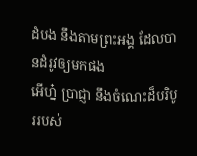ដំបង នឹងតាមព្រះអង្គ ដែលបានដំរូវឲ្យមកផង
អើហ្ន៎ ប្រាជ្ញា នឹងចំណេះដ៏បរិបូររបស់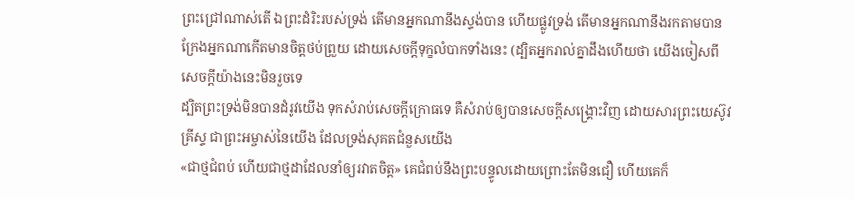ព្រះជ្រៅណាស់តើ ឯព្រះដំរិះរបស់ទ្រង់ តើមានអ្នកណានឹងស្ទង់បាន ហើយផ្លូវទ្រង់ តើមានអ្នកណានឹងរកតាមបាន
ក្រែងអ្នកណាកើតមានចិត្តថប់ព្រួយ ដោយសេចក្ដីទុក្ខលំបាកទាំងនេះ (ដ្បិតអ្នករាល់គ្នាដឹងហើយថា យើងចៀសពីសេចក្ដីយ៉ាងនេះមិនរួចទេ
ដ្បិតព្រះទ្រង់មិនបានដំរូវយើង ទុកសំរាប់សេចក្ដីក្រោធទេ គឺសំរាប់ឲ្យបានសេចក្ដីសង្គ្រោះវិញ ដោយសារព្រះយេស៊ូវគ្រីស្ទ ជាព្រះអម្ចាស់នៃយើង ដែលទ្រង់សុគតជំនួសយើង
«ជាថ្មជំពប់ ហើយជាថ្មដាដែលនាំឲ្យរវាតចិត្ត» គេជំពប់នឹងព្រះបន្ទូលដោយព្រោះតែមិនជឿ ហើយគេក៏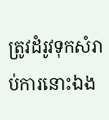ត្រូវដំរូវទុកសំរាប់ការនោះឯង